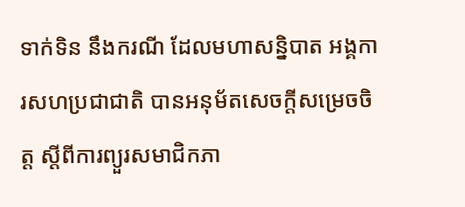ទាក់ទិន នឹងករណី ដែលមហាសន្និបាត អង្គការសហប្រជាជាតិ បានអនុម័តសេចក្តីសម្រេចចិត្ត ស្តីពីការព្យួរសមាជិកភា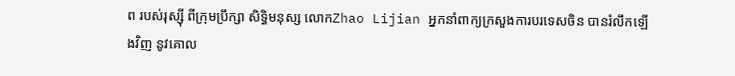ព របស់រុស្ស៊ី ពីក្រុមប្រឹក្សា សិទ្ធិមនុស្ស លោកZhao Lijian អ្នកនាំពាក្យក្រសួងការបរទេសចិន បានរំលឹកឡើងវិញ នូវគោល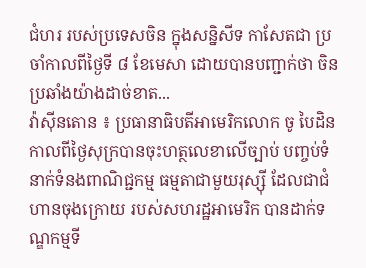ជំហរ របស់ប្រទេសចិន ក្នុងសន្និសីទ កាសែតជា ប្រចាំកាលពីថ្ងៃទី ៨ ខែមេសា ដោយបានបញ្ជាក់ថា ចិនប្រឆាំងយ៉ាងដាច់ខាត...
វ៉ាស៊ីនតោន ៖ ប្រធានាធិបតីអាមេរិកលោក ចូ បៃដិន កាលពីថ្ងៃសុក្របានចុះហត្ថលេខាលើច្បាប់ បញ្ចប់ទំនាក់ទំនងពាណិជ្ជកម្ម ធម្មតាជាមួយរុស្ស៊ី ដែលជាជំហានចុងក្រោយ របស់សហរដ្ឋអាមេរិក បានដាក់ទណ្ឌកម្មទី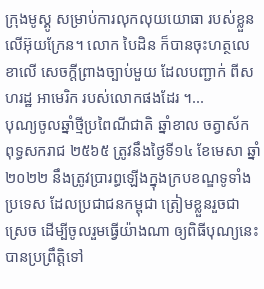ក្រុងមូស្គូ សម្រាប់ការលុកលុយយោធា របស់ខ្លួនលើអ៊ុយក្រែន។ លោក បៃដិន ក៏បានចុះហត្ថលេខាលើ សេចក្តីព្រាងច្បាប់មួយ ដែលបញ្ជាក់ ពីសហរដ្ឋ អាមេរិក របស់លោកផងដែរ ។...
បុណ្យចូលឆ្នាំថ្មីប្រពៃណីជាតិ ឆ្នាំខាល ចត្វាស័ក ពុទ្ធសករាជ ២៥៦៥ ត្រូវនឹងថ្ងៃទី១៤ ខែមេសា ឆ្នាំ២០២២ នឹងត្រូវប្រារព្ធឡើងក្នុងក្របខណ្ឌទូទាំងប្រទេស ដែលប្រជាជនកម្ពុជា ត្រៀមខ្លួនរួចជាស្រេច ដើម្បីចូលរួមធ្វើយ៉ាងណា ឲ្យពិធីបុណ្យនេះ បានប្រព្រឹត្តិទៅ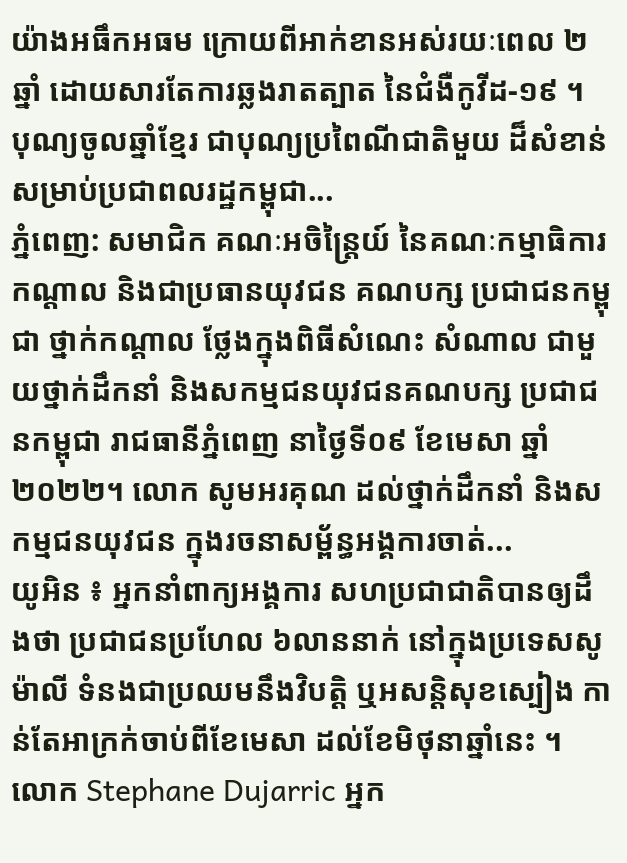យ៉ាងអធឹកអធម ក្រោយពីអាក់ខានអស់រយៈពេល ២ឆ្នាំ ដោយសារតែការឆ្លងរាតត្បាត នៃជំងឺកូវីដ-១៩ ។ បុណ្យចូលឆ្នាំខ្មែរ ជាបុណ្យប្រពៃណីជាតិមួយ ដ៏សំខាន់សម្រាប់ប្រជាពលរដ្ឋកម្ពុជា...
ភ្នំពេញ: សមាជិក គណៈអចិន្ត្រៃយ៍ នៃគណៈកម្មាធិការកណ្តាល និងជាប្រធានយុវជន គណបក្ស ប្រជាជនកម្ពុជា ថ្នាក់កណ្តាល ថ្លែងក្នុងពិធីសំណេះ សំណាល ជាមួយថ្នាក់ដឹកនាំ និងសកម្មជនយុវជនគណបក្ស ប្រជាជនកម្ពុជា រាជធានីភ្នំពេញ នាថ្ងៃទី០៩ ខែមេសា ឆ្នាំ២០២២។ លោក សូមអរគុណ ដល់ថ្នាក់ដឹកនាំ និងសកម្មជនយុវជន ក្នុងរចនាសម្ព័ន្ធអង្គការចាត់...
យូអិន ៖ អ្នកនាំពាក្យអង្គការ សហប្រជាជាតិបានឲ្យដឹងថា ប្រជាជនប្រហែល ៦លាននាក់ នៅក្នុងប្រទេសសូម៉ាលី ទំនងជាប្រឈមនឹងវិបត្តិ ឬអសន្តិសុខស្បៀង កាន់តែអាក្រក់ចាប់ពីខែមេសា ដល់ខែមិថុនាឆ្នាំនេះ ។ លោក Stephane Dujarric អ្នក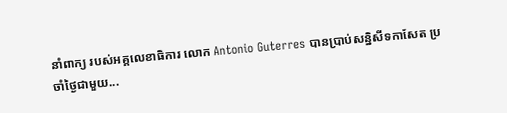នាំពាក្យ របស់អគ្គលេខាធិការ លោក Antonio Guterres បានប្រាប់សន្និសីទកាសែត ប្រចាំថ្ងៃជាមួយ...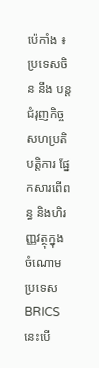ប៉េកាំង ៖ ប្រទេសចិន នឹង បន្តជំរុញកិច្ចសហប្រតិបត្តិការ ផ្នែកសារពើពន្ធ និងហិរញ្ញវត្ថុក្នុងចំណោមប្រទេស BRICS នេះបើ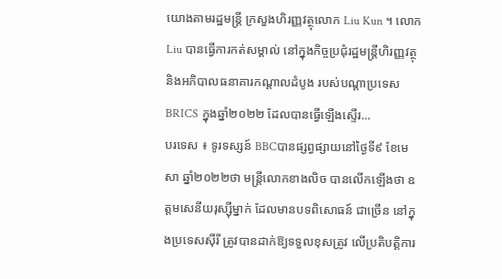យោងតាមរដ្ឋមន្ត្រី ក្រសួងហិរញ្ញវត្ថុលោក Liu Kun ។ លោក Liu បានធ្វើការកត់សម្គាល់ នៅក្នុងកិច្ចប្រជុំរដ្ឋមន្ត្រីហិរញ្ញវត្ថុ និងអភិបាលធនាគារកណ្តាលដំបូង របស់បណ្ដាប្រទេស BRICS ក្នុងឆ្នាំ២០២២ ដែលបានធ្វើឡើងស្ទើរ...
បរទេស ៖ ទូរទស្សន៍ BBCបានផ្សព្វផ្សាយនៅថ្ងៃទី៩ ខែមេសា ឆ្នាំ២០២២ថា មន្ត្រីលោកខាងលិច បានលើកឡើងថា ឧត្តមសេនីយរុស្ស៊ីម្នាក់ ដែលមានបទពិសោធន៍ ជាច្រើន នៅក្នុងប្រទេសស៊ីរី ត្រូវបានដាក់ឱ្យទទួលខុសត្រូវ លើប្រតិបត្តិការ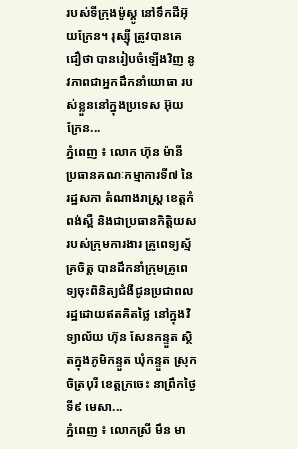របស់ទីក្រុងម៉ូស្គូ នៅទឹកដីអ៊ុយក្រែន។ រុស្ស៊ី ត្រូវបានគេជឿថា បានរៀបចំឡើងវិញ នូវភាពជាអ្នកដឹកនាំយោធា របស់ខ្លួននៅក្នុងប្រទេស អ៊ុយក្រែន...
ភ្នំពេញ ៖ លោក ហ៊ុន ម៉ានី ប្រធានគណៈកម្មាការទី៧ នៃរដ្ឋសភា តំណាងរាស្រ្ត ខេត្តកំពង់ស្ពឺ និងជាប្រធានកិត្តិយស របស់ក្រុមការងារ គ្រូពេទ្យស្ម័គ្រចិត្ត បានដឹកនាំក្រុមគ្រូពេទ្យចុះពិនិត្យជំងឺជូនប្រជាពលរដ្ឋដោយឥតគិតថ្លៃ នៅក្នុងវិទ្យាល័យ ហ៊ុន សែនកន្ទួត ស្ថិតក្នុងភូមិកន្ទួត ឃុំកន្ទួត ស្រុកចិត្របុរី ខេត្តក្រចេះ នាព្រឹកថ្ងៃទី៩ មេសា...
ភ្នំពេញ ៖ លោកស្រី មឹន មា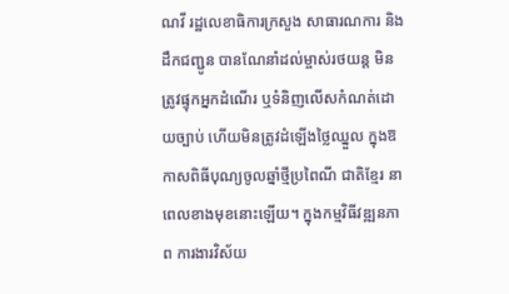ណវី រដ្ឋលេខាធិការក្រសួង សាធារណការ និងដឹកជញ្ជូន បានណែនាំដល់ម្ចាស់រថយន្ដ មិនត្រូវផ្ទុកអ្នកដំណើរ ឬទំនិញលើសកំណត់ដោយច្បាប់ ហើយមិនត្រូវដំឡើងថ្លៃឈ្នួល ក្នុងឱកាសពិធីបុណ្យចូលឆ្នាំថ្មីប្រពៃណី ជាតិខ្មែរ នាពេលខាងមុខនោះឡើយ។ ក្នុងកម្មវិធីវឌ្ឍនភាព ការងារវិស័យ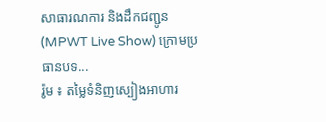សាធារណការ និងដឹកជញ្ជូន (MPWT Live Show) ក្រោមប្រធានបទ...
រ៉ូម ៖ តម្លៃទំនិញស្បៀងអាហារ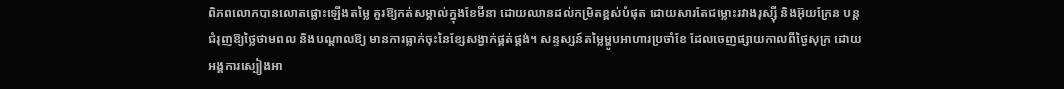ពិភពលោកបានលោតផ្លោះឡើងតម្លៃ គួរឱ្យកត់សម្គាល់ក្នុងខែមីនា ដោយឈានដល់កម្រិតខ្ពស់បំផុត ដោយសារតែជម្លោះរវាងរុស្ស៊ី និងអ៊ុយក្រែន បន្តជំរុញឱ្យថ្លៃថាមពល និងបណ្តាលឱ្យ មានការធ្លាក់ចុះនៃខ្សែសង្វាក់ផ្គត់ផ្គង់។ សន្ទស្សន៍តម្លៃម្ហូបអាហារប្រចាំខែ ដែលចេញផ្សាយកាលពីថ្ងៃសុក្រ ដោយអង្គការស្បៀងអា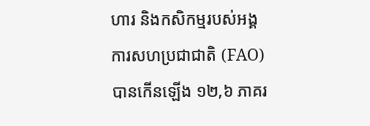ហារ និងកសិកម្មរបស់អង្គការសហប្រជាជាតិ (FAO) បានកើនឡើង ១២,៦ ភាគរ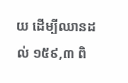យ ដើម្បីឈានដល់ ១៥៩,៣ ពិ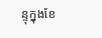ន្ទុក្នុងខែ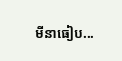មីនាធៀប...